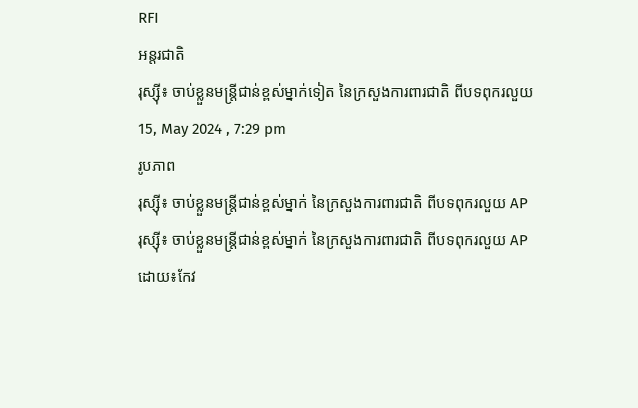RFI
អន្តរជាតិ
រុស្ស៊ី៖ ចាប់ខ្លួនមន្ត្រីជាន់ខ្ពស់ម្នាក់ទៀត នៃក្រសួងការពារជាតិ ពីបទពុករលួយ
15, May 2024 , 7:29 pm
រូបភាព
រុស្ស៊ី៖ ចាប់ខ្លួនមន្ត្រីជាន់ខ្ពស់ម្នាក់ នៃក្រសួងការពារជាតិ ពីបទពុករលួយ AP
រុស្ស៊ី៖ ចាប់ខ្លួនមន្ត្រីជាន់ខ្ពស់ម្នាក់ នៃក្រសួងការពារជាតិ ពីបទពុករលួយ AP
ដោយ៖កែវ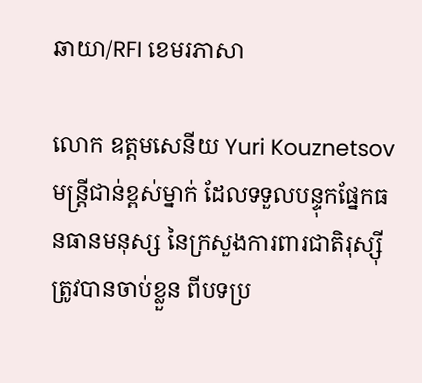ឆាយា/RFI ខេមរភាសា

លោក ឧត្តមសេនីយ Yuri Kouznetsov មន្ត្រីជាន់ខ្ពស់ម្នាក់ ដែលទទួលបន្ទុកផ្នែកធនធានមនុស្ស នៃក្រសួងការពារជាតិរុស្ស៊ី ត្រូវបានចាប់ខ្លួន ពីបទប្រ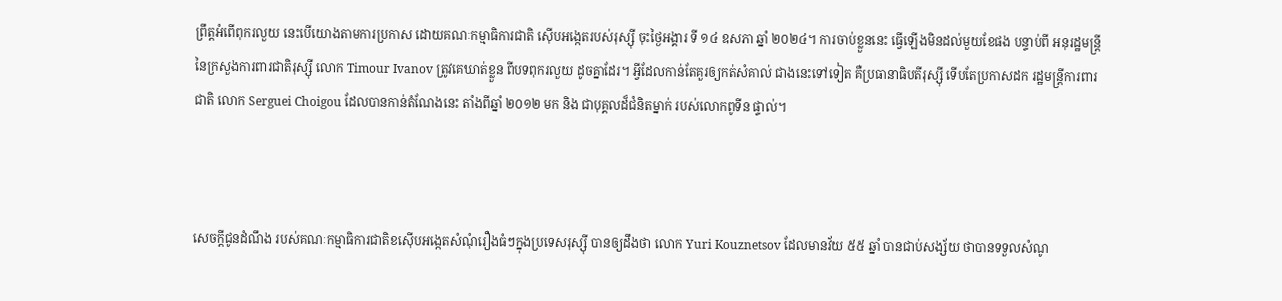ព្រឹត្តអំពើពុករលួយ នេះបើយោងតាមការប្រកាស ដោយគណៈកម្មាធិការជាតិ ស៊ើបអង្កេតរបស់រុស្ស៊ី ចុះថ្ងៃអង្គារ ទី ១៤ ឧសភា ឆ្នាំ ២០២៤។ ការចាប់ខ្លួននេះ ធ្វើឡើងមិនដល់មួយខែផង បន្ទាប់ពី អនុរដ្ឋមន្ត្រី នៃក្រសួងការពារជាតិរុស្ស៊ី លោក Timour Ivanov ត្រូវគេឃាត់ខ្លួន ពីបទពុករលួយ ដូចគ្នាដែរ។ អ្វីដែលកាន់តែគួរឲ្យកត់សំគាល់ ជាងនេះទៅទៀត គឺប្រធានាធិបតីរុស្ស៊ី ទើបតែប្រកាសដក រដ្ឋមន្ត្រីការពារជាតិ លោក Serguei Choigou ដែលបានកាន់តំណែងនេះ តាំងពីឆ្នាំ ២០១២ មក និង ជាបុគ្គលដ៏ជំនិតម្នាក់ របស់លោកពូទីន ផ្ទាល់។



សេចក្តីជូនដំណឹង របស់គណៈកម្មាធិការជាតិខស៊ើបអង្កេតសំណុំរឿងធំៗក្នុងប្រទេសរុស្ស៊ី បានឲ្យដឹងថា លោក Yuri Kouznetsov ដែលមានវ័យ ៥៥ ឆ្នាំ បានជាប់សង្ស័យ ថាបានទទួលសំណូ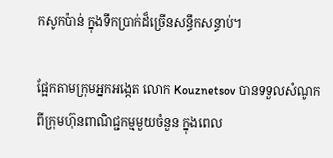កសូកប៉ាន់ ក្នុងទឹកប្រាក់ដ៏ច្រើនសន្ធឹកសន្ធាប់។

ផ្អែកតាមក្រុមអ្នកអង្កេត លោក Kouznetsov បានទទួលសំណូក ពីក្រុមហ៊ុនពាណិជ្ជកម្មមួយចំនួន ក្នុងពេល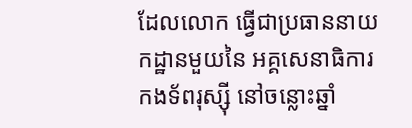ដែលលោក ធ្វើជាប្រធាននាយកដ្ឋានមួយនៃ អគ្គសេនាធិការកងទ័ពរុស្ស៊ី នៅចន្លោះឆ្នាំ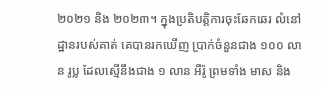២០២១ និង ២០២៣។ ក្នុងប្រតិបត្តិការចុះឆែកឆេរ លំនៅដ្ឋានរបស់គាត់ គេបានរកឃើញ ប្រាក់ចំនួនជាង ១០០ លាន រូប្ល ដែលស្មើនឹងជាង ១ លាន អឺរ៉ូ ព្រមទាំង មាស និង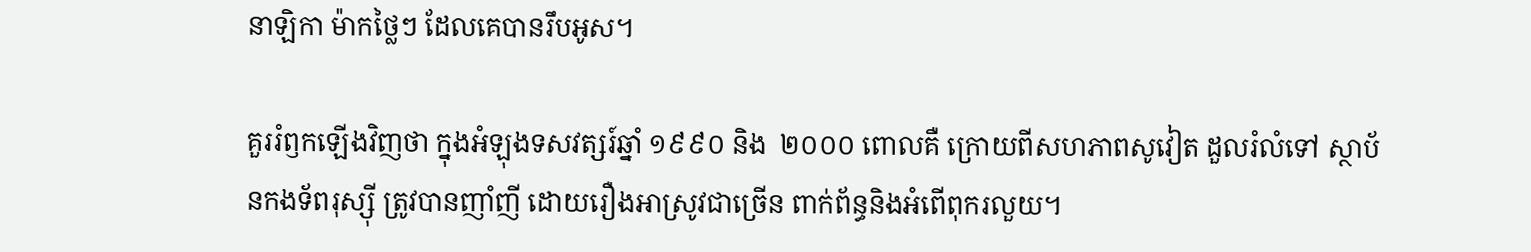នាឡិកា ម៉ាកថ្លៃៗ ដែលគេបានរឹបអូស។

គួររំឭកឡើងវិញថា ក្នុងអំឡុងទសវត្សរ៍ឆ្នាំ ១៩៩០ និង  ២០០០ ពោលគឺ ក្រោយពីសហភាពសូវៀត ដួលរំលំទៅ ស្ថាប័នកងទ័ពរុស្ស៊ី ត្រូវបានញាំញី ដោយរឿងអាស្រូវជាច្រើន ពាក់ព័ន្ធនិងអំពើពុករលួយ។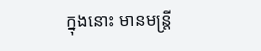ក្នុងនោះ មានមន្ត្រី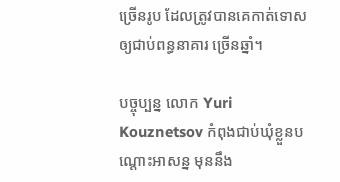ច្រើនរូប ដែលត្រូវបានគេកាត់ទោស ឲ្យជាប់ពន្ធនាគារ ច្រើនឆ្នាំ។

បច្ចុប្បន្ន លោក Yuri Kouznetsov កំពុងជាប់ឃុំខ្លួនបណ្តោះអាសន្ន មុននឹង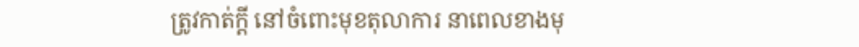ត្រូវកាត់ក្តី នៅចំពោះមុខតុលាការ នាពេលខាងមុ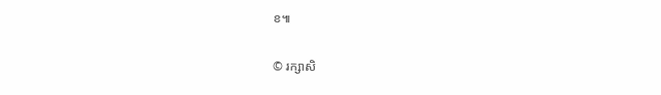ខ៕

© រក្សាសិ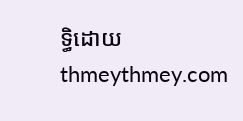ទ្ធិដោយ thmeythmey.com